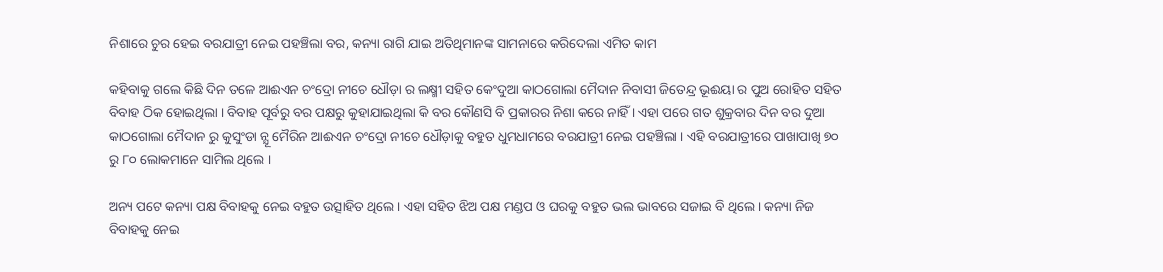ନିଶାରେ ଚୁର ହେଇ ବରଯାତ୍ରୀ ନେଇ ପହଞ୍ଚିଲା ବର, କନ୍ୟା ରାଗି ଯାଇ ଅତିଥିମାନଙ୍କ ସାମନାରେ କରିଦେଲା ଏମିତ କାମ

କହିବାକୁ ଗଲେ କିଛି ଦିନ ତଳେ ଆଈଏନ ଚଂଦ୍ରୋ ନୀଚେ ଧୌଡ଼ା ର ଲକ୍ଷ୍ମୀ ସହିତ କେଂଦୁଆ କାଠଗୋଲା ମୈଦାନ ନିବାସୀ ଜିତେନ୍ଦ୍ର ଭୂଈୟା ର ପୁଅ ରୋହିତ ସହିତ ବିବାହ ଠିକ ହୋଇଥିଲା । ବିବାହ ପୂର୍ବରୁ ବର ପକ୍ଷରୁ କୁହାଯାଇଥିଲା କି ବର କୌଣସି ବି ପ୍ରକାରର ନିଶା କରେ ନାହିଁ । ଏହା ପରେ ଗତ ଶୁକ୍ରବାର ଦିନ ବର ଦୁଆ କାଠଗୋଲା ମୈଦାନ ରୁ କୁସୁଂଡା ନ୍ଯୂ ମୈରିନ ଆଈଏନ ଚଂଦ୍ରୋ ନୀଚେ ଧୌଡ଼ାକୁ ବହୁତ ଧୁମଧାମରେ ବରଯାତ୍ରୀ ନେଇ ପହଞ୍ଚିଲା । ଏହି ବରଯାତ୍ରୀରେ ପାଖାପାଖି ୭୦ ରୁ ୮୦ ଲୋକମାନେ ସାମିଲ ଥିଲେ ।

ଅନ୍ୟ ପଟେ କନ୍ୟା ପକ୍ଷ ବିବାହକୁ ନେଇ ବହୁତ ଉତ୍ସାହିତ ଥିଲେ । ଏହା ସହିତ ଝିଅ ପକ୍ଷ ମଣ୍ଡପ ଓ ଘରକୁ ବହୁତ ଭଲ ଭାବରେ ସଜାଇ ବି ଥିଲେ । କନ୍ୟା ନିଜ ବିବାହକୁ ନେଇ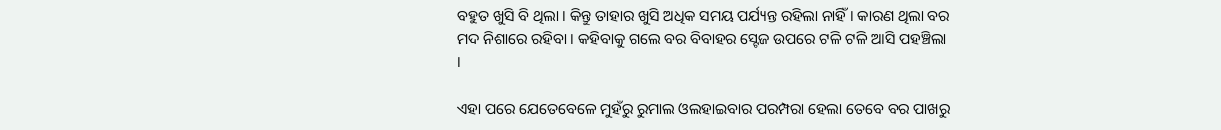ବହୁତ ଖୁସି ବି ଥିଲା । କିନ୍ତୁ ତାହାର ଖୁସି ଅଧିକ ସମୟ ପର୍ଯ୍ୟନ୍ତ ରହିଲା ନାହିଁ । କାରଣ ଥିଲା ବର ମଦ ନିଶାରେ ରହିବା । କହିବାକୁ ଗଲେ ବର ବିବାହର ସ୍ଟେଜ ଉପରେ ଟଳି ଟଳି ଆସି ପହଞ୍ଚିଲା ।

ଏହା ପରେ ଯେତେବେଳେ ମୁହଁରୁ ରୁମାଲ ଓଲହାଇବାର ପରମ୍ପରା ହେଲା ତେବେ ବର ପାଖରୁ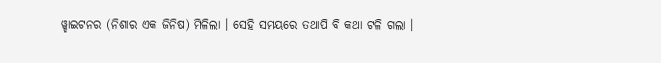ୱ୍ହାଇଟନର (ନିଶାର ଏକ ଜିନିଷ) ମିଳିଲା । ସେହି ସମୟରେ ତଥାପି ବି କଥା ଟଳି ଗଲା ।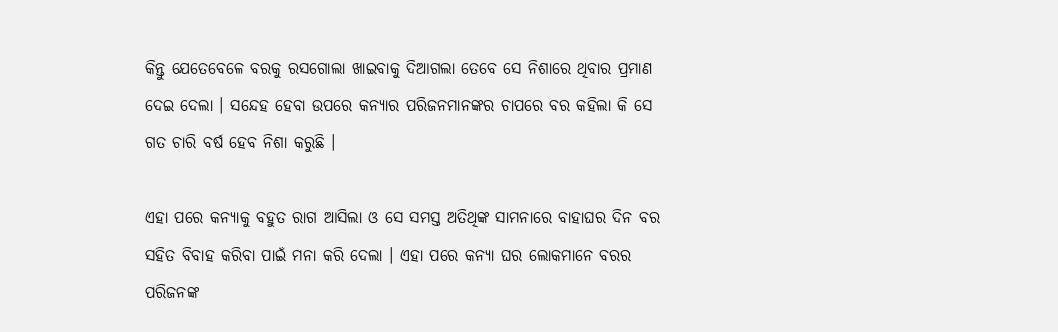କିନ୍ତୁ ଯେତେବେଳେ ବରକୁ ରସଗୋଲା ଖାଇବାକୁ ଦିଆଗଲା ତେବେ ସେ ନିଶାରେ ଥିବାର ପ୍ରମାଣ ଦେଇ ଦେଲା । ସନ୍ଦେହ ହେବା ଉପରେ କନ୍ୟାର ପରିଜନମାନଙ୍କର ଚାପରେ ବର କହିଲା କି ସେ ଗତ ଚାରି ବର୍ଷ ହେବ ନିଶା କରୁଛି ।

ଏହା ପରେ କନ୍ୟାକୁ ବହୁତ ରାଗ ଆସିଲା ଓ ସେ ସମସ୍ତ ଅତିଥିଙ୍କ ସାମନାରେ ବାହାଘର ଦିନ ବର ସହିତ ବିବାହ କରିବା ପାଇଁ ମନା କରି ଦେଲା । ଏହା ପରେ କନ୍ୟା ଘର ଲୋକମାନେ ବରର ପରିଜନଙ୍କ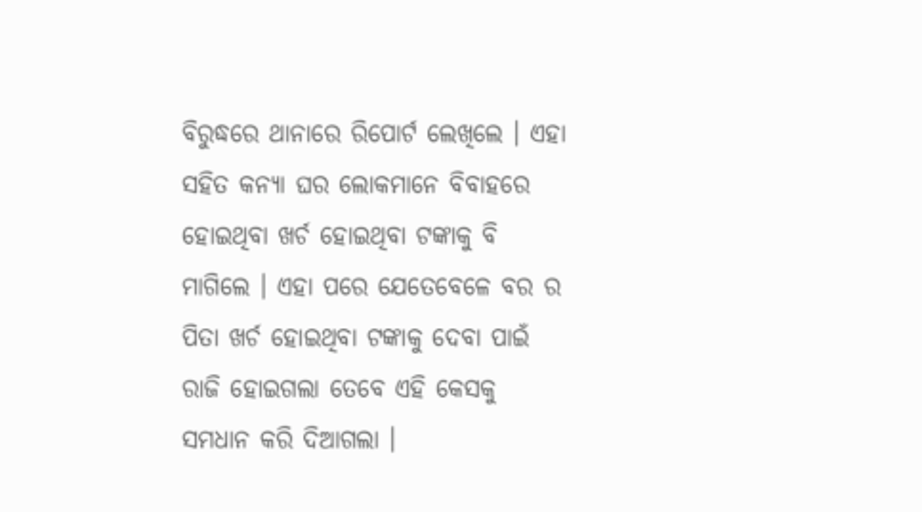ବିରୁଦ୍ଧରେ ଥାନାରେ ରିପୋର୍ଟ ଲେଖିଲେ । ଏହା ସହିତ କନ୍ୟା ଘର ଲୋକମାନେ ବିବାହରେ ହୋଇଥିବା ଖର୍ଚ ହୋଇଥିବା ଟଙ୍କାକୁ ବି ମାଗିଲେ । ଏହା ପରେ ଯେତେବେଳେ ବର ର ପିତା ଖର୍ଚ ହୋଇଥିବା ଟଙ୍କାକୁ ଦେବା ପାଇଁ ରାଜି ହୋଇଗଲା ତେବେ ଏହି କେସକୁ ସମଧାନ କରି ଦିଆଗଲା ।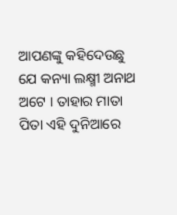ଆପଣଙ୍କୁ କହିଦେଉଛୁ ଯେ କନ୍ୟା ଲକ୍ଷ୍ମୀ ଅନାଥ ଅଟେ । ତାହାର ମାତା ପିତା ଏହି ଦୁନିଆରେ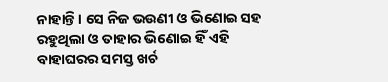ନାହାନ୍ତି । ସେ ନିଜ ଭଉଣୀ ଓ ଭିଣୋଇ ସହ ରହୁଥିଲା ଓ ତାହାର ଭିଣୋଇ ହିଁ ଏହି ବାହାଘରର ସମସ୍ତ ଖର୍ଚ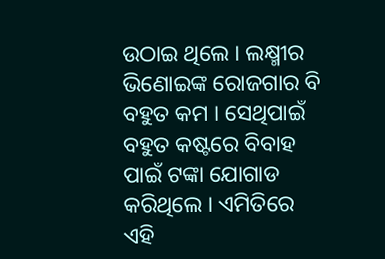ଉଠାଇ ଥିଲେ । ଲକ୍ଷ୍ମୀର ଭିଣୋଇଙ୍କ ରୋଜଗାର ବି ବହୁତ କମ । ସେଥିପାଇଁ ବହୁତ କଷ୍ଟରେ ବିବାହ ପାଇଁ ଟଙ୍କା ଯୋଗାଡ କରିଥିଲେ । ଏମିତିରେ ଏହି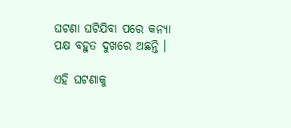ଘଟଣା ଘଟିଯିବା ପରେ କନ୍ୟା ପକ୍ଷ ବହୁତ ଦୁଖରେ ଅଛନ୍ତି ।

ଏହି ଘଟଣାକୁ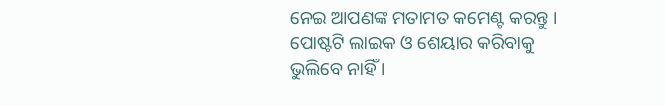ନେଇ ଆପଣଙ୍କ ମତାମତ କମେଣ୍ଟ କରନ୍ତୁ । ପୋଷ୍ଟଟି ଲାଇକ ଓ ଶେୟାର କରିବାକୁ ଭୁଲିବେ ନାହିଁ ।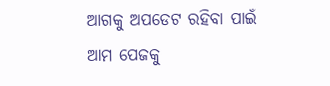ଆଗକୁ ଅପଡେଟ ରହିବା ପାଇଁ ଆମ ପେଜକୁ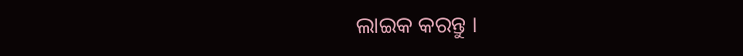ଲାଇକ କରନ୍ତୁ ।